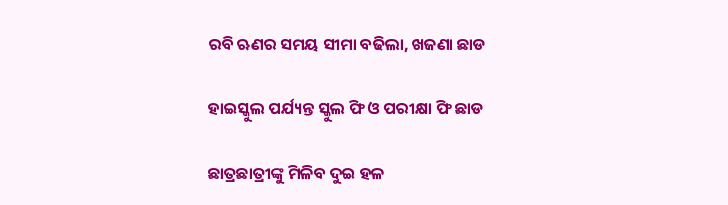ରବି ଋଣର ସମୟ ସୀମା ବଢିଲା, ଖଜଣା ଛାଡ

ହାଇସ୍କୁଲ ପର୍ଯ୍ୟନ୍ତ ସ୍କୁଲ ଫି ଓ ପରୀକ୍ଷା ଫି ଛାଡ

ଛାତ୍ରଛାତ୍ରୀଙ୍କୁ ମିଳିବ ଦୁଇ ହଳ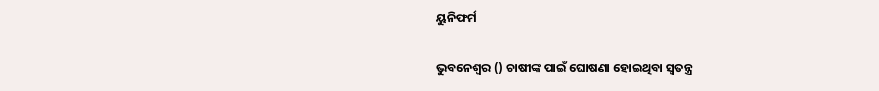ୟୁନିଫର୍ମ

ଭୁବନେଶ୍ୱର () ଚାଷୀଙ୍କ ପାଇଁ ଘୋଷଣା ହୋଇଥିବା ସ୍ୱତନ୍ତ୍ର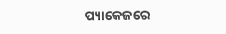ପ୍ୟାକେଜରେ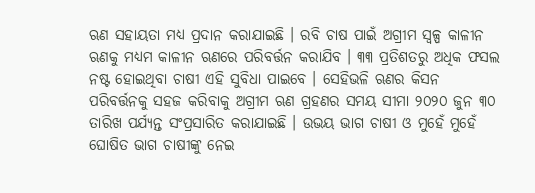ଋଣ ସହାୟତା ମଧ୍ୟ ପ୍ରଦାନ କରାଯାଇଛି । ରବି ଚାଷ ପାଇଁ ଅଗ୍ରୀମ ସ୍ୱଳ୍ପ କାଳୀନ ଋଣକୁ ମଧ୍ୟମ କାଳୀନ ଋଣରେ ପରିବର୍ତ୍ତନ କରାଯିବ । ୩୩ ପ୍ରତିଶତରୁ ଅଧିକ ଫସଲ ନଷ୍ଟ ହୋଇଥିବା ଚାଷୀ ଏହି ସୁବିଧା ପାଇବେ । ସେହିଭଳି ଋଣର କିସନ ପରିବର୍ତ୍ତନକୁ ସହଜ କରିବାକୁ ଅଗ୍ରୀମ ଋଣ ଗ୍ରହଣର ସମୟ ସୀମା ୨୦୨୦ ଜୁନ ୩୦ ତାରିଖ ପର୍ଯ୍ୟନ୍ତ ସଂପ୍ରସାରିତ କରାଯାଇଛି । ଉଭୟ ଭାଗ ଚାଷୀ ଓ ମୁହେଁ ମୁହେଁ ଘୋଷିତ ଭାଗ ଚାଷୀଙ୍କୁ ନେଇ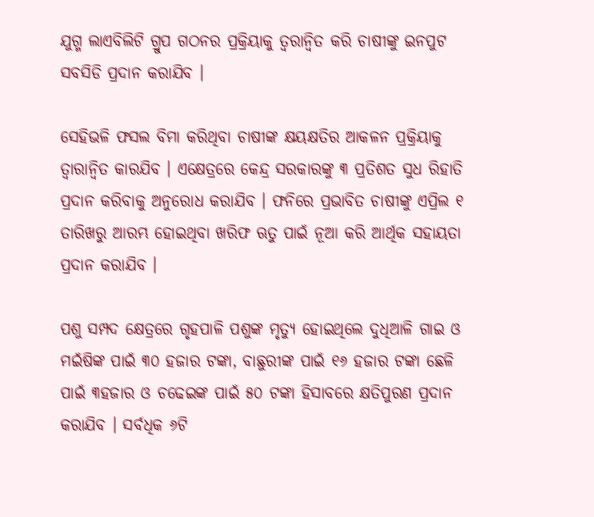ଯୁଗ୍ମ ଲାଏବିଲିଟି ଗ୍ରୁପ ଗଠନର ପ୍ରକ୍ରିୟାକୁ ତ୍ୱରାନ୍ୱିତ କରି ଚାଷୀଙ୍କୁ ଇନପୁଟ ସବସିଡି ପ୍ରଦାନ କରାଯିବ ।

ସେହିଭଳି ଫସଲ ବିମା କରିଥିବା ଚାଷୀଙ୍କ କ୍ଷୟକ୍ଷତିର ଆକଳନ ପ୍ରକ୍ରିୟାକୁ ତ୍ୱାରାନ୍ୱିତ କାରଯିବ । ଏକ୍ଷେତ୍ରରେ କେନ୍ଦ୍ର ସରକାରଙ୍କୁ ୩ ପ୍ରତିଶତ ସୁଧ ରିହାତି ପ୍ରଦାନ କରିବାକୁ ଅନୁରୋଧ କରାଯିବ । ଫନିରେ ପ୍ରଭାବିତ ଚାଷୀଙ୍କୁ ଏପ୍ରିଲ ୧ ତାରିଖରୁ ଆରମ୍ଭ ହୋଇଥିବା ଖରିଫ ଋତୁ ପାଇଁ ନୂଆ କରି ଆର୍ଥିକ ସହାୟତା ପ୍ରଦାନ କରାଯିବ ।

ପଶୁ ସମ୍ପଦ କ୍ଷେତ୍ରରେ ଗୃହପାଳି ପଶୁଙ୍କ ମୃତ୍ୟୁ ହୋଇଥିଲେ ଦୁଧିଆଳି ଗାଇ ଓ ମଇଁଷିଙ୍କ ପାଇଁ ୩୦ ହଜାର ଟଙ୍କା, ବାଛୁରୀଙ୍କ ପାଇଁ ୧୬ ହଜାର ଟଙ୍କା ଛେଳି ପାଇଁ ୩ହଜାର ଓ ଚଢେଇଙ୍କ ପାଇଁ ୫୦ ଟଙ୍କା ହିସାବରେ କ୍ଷତିପୁରଣ ପ୍ରଦାନ କରାଯିବ । ସର୍ବଧିକ ୬ଟି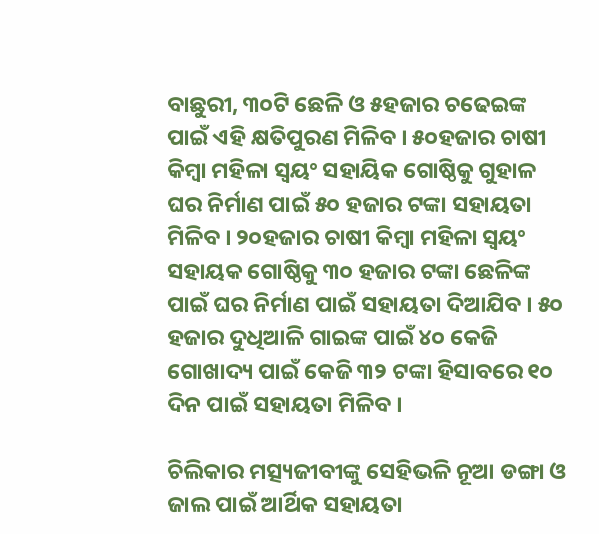ବାଛୁରୀ, ୩୦ଟି ଛେଳି ଓ ୫ହଜାର ଚଢେଇଙ୍କ ପାଇଁ ଏହି କ୍ଷତିପୁରଣ ମିଳିବ । ୫୦ହଜାର ଚାଷୀ କିମ୍ବା ମହିଳା ସ୍ୱୟଂ ସହାୟିକ ଗୋଷ୍ଠିକୁ ଗୁହାଳ ଘର ନିର୍ମାଣ ପାଇଁ ୫୦ ହଜାର ଟଙ୍କା ସହାୟତା ମିଳିବ । ୨୦ହଜାର ଚାଷୀ କିମ୍ବା ମହିଳା ସ୍ୱୟଂ ସହାୟକ ଗୋଷ୍ଠିକୁ ୩୦ ହଜାର ଟଙ୍କା ଛେଳିଙ୍କ ପାଇଁ ଘର ନିର୍ମାଣ ପାଇଁ ସହାୟତା ଦିଆଯିବ । ୫୦ ହଜାର ଦୁଧିଆଳି ଗାଇଙ୍କ ପାଇଁ ୪୦ କେଜି ଗୋଖାଦ୍ୟ ପାଇଁ କେଜି ୩୨ ଟଙ୍କା ହିସାବରେ ୧୦ ଦିନ ପାଇଁ ସହାୟତା ମିଳିବ ।

ଚିଲିକାର ମତ୍ସ୍ୟଜୀବୀଙ୍କୁ ସେହିଭଳି ନୂଆ ଡଙ୍ଗା ଓ ଜାଲ ପାଇଁ ଆର୍ଥିକ ସହାୟତା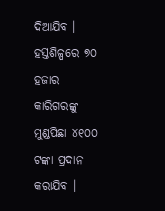ଦିଆଯିବ । ହସ୍ତଶିଳ୍ପରେ ୭୦ ହଜାର କାରିଗରଙ୍କୁ ମୁଣ୍ଡପିଛା ୪୧୦୦ ଟଙ୍କା ପ୍ରଦାନ କରାଯିବ ।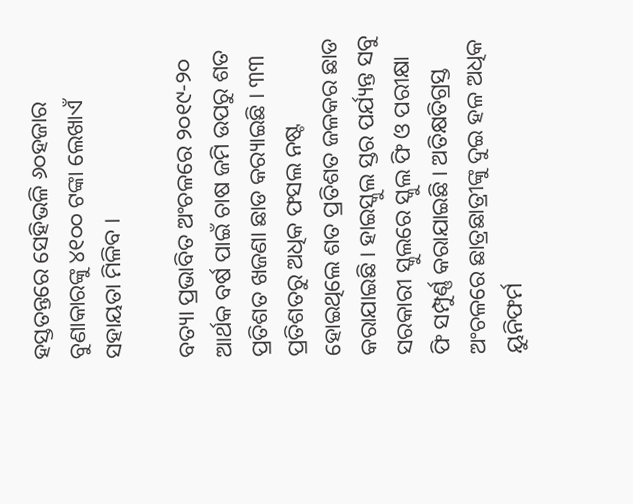ହସ୍ତତନ୍ତରେ ସେହିଭଳି ୬୦ହଜାର ବୁଣାକାରଙ୍କୁ ୪୧୦୦ ଟଙ୍କା ଲେଖାଏଁ ସହାୟତା ମିଳିବ ।

ବତ୍ୟା ପ୍ରଭାବିତ ଅଂଚଳରେ ୨୦୧୯-୨୦ ଆର୍ଥକ ବର୍ଷ ପାଇଁ ଚାଷ ଜମି ଉପରୁ ଶତ ପ୍ରତିଶତ ଖଜଣା ଛାଡ କର‌୍ୟାଇଛି । ୩୩ ପ୍ରତିଶତରୁ ଅଧିକ ଫସଲ ନଷ୍ଟ ହୋଇଥିଲେ ଶତ ପ୍ରତିଶତ ଜଳକର ଛାଡ କରାଯାଇଛି । ହାଇସ୍କୁଲ ସ୍ତର ପର୍ଯ୍ୟନ୍ତ ସବୁ ସରକାରୀ ସ୍କୁଲରେ ସ୍କୁଲ ଫି ଓ ପରୀକ୍ଷା ଫି ସମ୍ପୁର୍ଣ୍ଣ କରାଯାଇଛି । ଅତିକ୍ଷତିଗ୍ରସ୍ତ ଅଂଚଳରେ ଛାତ୍ରଛାତ୍ରୀଙ୍କୁ ଦୁଇ ହଳ ଅଧିକ ୟୁନିଫର୍ମ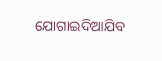ଯୋଗାଇଦିଆଯିବ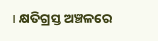। କ୍ଷତିଗ୍ରସ୍ତ ଅଞ୍ଚଳରେ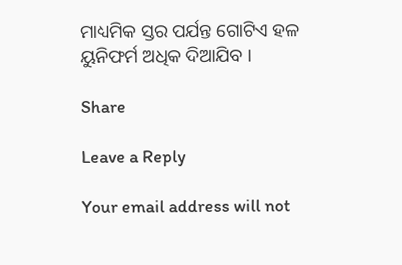ମାଧ୍ୟମିକ ସ୍ତର ପର୍ଯନ୍ତ ଗୋଟିଏ ହଳ ୟୁନିଫର୍ମ ଅଧିକ ଦିଆଯିବ ।

Share

Leave a Reply

Your email address will not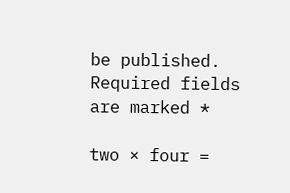be published. Required fields are marked *

two × four =